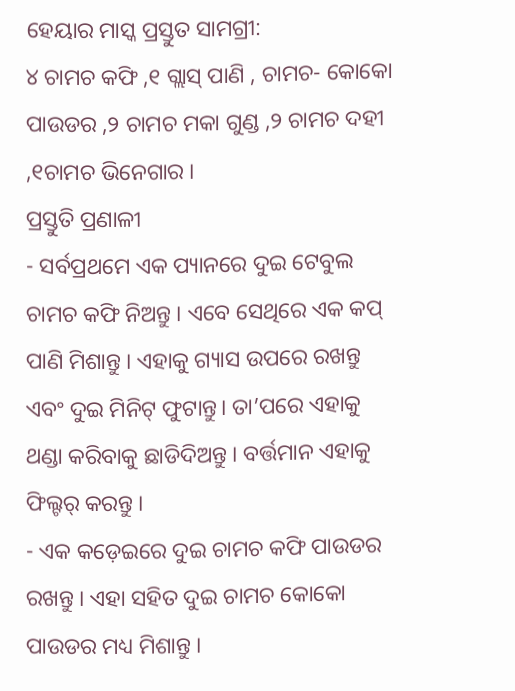ହେୟାର ମାସ୍କ ପ୍ରସ୍ତୁତ ସାମଗ୍ରୀ:
୪ ଚାମଚ କଫି ,୧ ଗ୍ଲାସ୍ ପାଣି , ଚାମଚ- କୋକୋ ପାଉଡର ,୨ ଚାମଚ ମକା ଗୁଣ୍ଡ ,୨ ଚାମଚ ଦହୀ ,୧ଚାମଚ ଭିନେଗାର ।
ପ୍ରସ୍ତୁତି ପ୍ରଣାଳୀ
- ସର୍ବପ୍ରଥମେ ଏକ ପ୍ୟାନରେ ଦୁଇ ଟେବୁଲ ଚାମଚ କଫି ନିଅନ୍ତୁ । ଏବେ ସେଥିରେ ଏକ କପ୍ ପାଣି ମିଶାନ୍ତୁ । ଏହାକୁ ଗ୍ୟାସ ଉପରେ ରଖନ୍ତୁ ଏବଂ ଦୁଇ ମିନିଟ୍ ଫୁଟାନ୍ତୁ। ତା’ପରେ ଏହାକୁ ଥଣ୍ଡା କରିବାକୁ ଛାଡିଦିଅନ୍ତୁ । ବର୍ତ୍ତମାନ ଏହାକୁ ଫିଲ୍ଟର୍ କରନ୍ତୁ ।
- ଏକ କଡ଼େଇରେ ଦୁଇ ଚାମଚ କଫି ପାଉଡର ରଖନ୍ତୁ । ଏହା ସହିତ ଦୁଇ ଚାମଚ କୋକୋ ପାଉଡର ମଧ୍ୟ ମିଶାନ୍ତୁ ।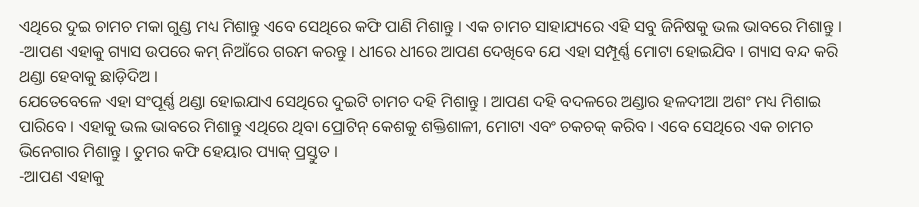ଏଥିରେ ଦୁଇ ଚାମଚ ମକା ଗୁଣ୍ଡ ମଧ୍ୟ ମିଶାନ୍ତୁ ଏବେ ସେଥିରେ କଫି ପାଣି ମିଶାନ୍ତୁ । ଏକ ଚାମଚ ସାହାଯ୍ୟରେ ଏହି ସବୁ ଜିନିଷକୁ ଭଲ ଭାବରେ ମିଶାନ୍ତୁ ।
-ଆପଣ ଏହାକୁ ଗ୍ୟାସ ଉପରେ କମ୍ ନିଆଁରେ ଗରମ କରନ୍ତୁ । ଧୀରେ ଧୀରେ ଆପଣ ଦେଖିବେ ଯେ ଏହା ସମ୍ପୂର୍ଣ୍ଣ ମୋଟା ହୋଇଯିବ । ଗ୍ୟାସ ବନ୍ଦ କରି ଥଣ୍ଡା ହେବାକୁ ଛାଡ଼ିଦିଅ ।
ଯେତେବେଳେ ଏହା ସଂପୂର୍ଣ୍ଣ ଥଣ୍ଡା ହୋଇଯାଏ ସେଥିରେ ଦୁଇଟି ଚାମଚ ଦହି ମିଶାନ୍ତୁ । ଆପଣ ଦହି ବଦଳରେ ଅଣ୍ଡାର ହଳଦୀଆ ଅଶଂ ମଧ୍ୟ ମିଶାଇ ପାରିବେ । ଏହାକୁ ଭଲ ଭାବରେ ମିଶାନ୍ତୁ ଏଥିରେ ଥିବା ପ୍ରୋଟିନ୍ କେଶକୁ ଶକ୍ତିଶାଳୀ, ମୋଟା ଏବଂ ଚକଚକ୍ କରିବ । ଏବେ ସେଥିରେ ଏକ ଚାମଚ ଭିନେଗାର ମିଶାନ୍ତୁ । ତୁମର କଫି ହେୟାର ପ୍ୟାକ୍ ପ୍ରସ୍ତୁତ ।
-ଆପଣ ଏହାକୁ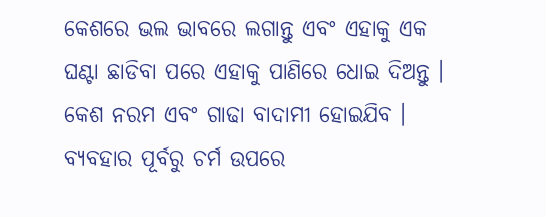କେଶରେ ଭଲ ଭାବରେ ଲଗାନ୍ତୁ ଏବଂ ଏହାକୁ ଏକ ଘଣ୍ଟା ଛାଡିବା ପରେ ଏହାକୁ ପାଣିରେ ଧୋଇ ଦିଅନ୍ତୁ । କେଶ ନରମ ଏବଂ ଗାଢା ବାଦାମୀ ହୋଇଯିବ । ବ୍ୟବହାର ପୂର୍ବରୁ ଚର୍ମ ଉପରେ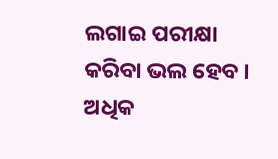ଲଗାଇ ପରୀକ୍ଷା କରିବା ଭଲ ହେବ ।
ଅଧିକ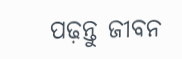ପଢ଼ନ୍ତୁ ଜୀବନ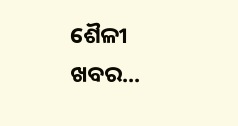ଶୈଳୀ ଖବର...